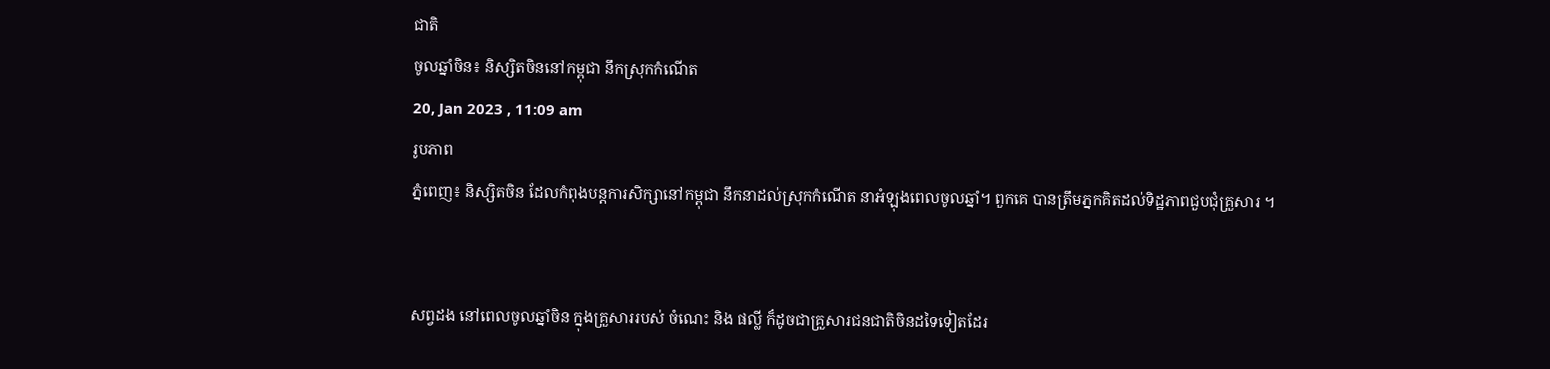ជាតិ
ចូលឆ្នាំចិន៖ និស្សិតចិននៅកម្ពុជា នឹកស្រុកកំណើត
20, Jan 2023 , 11:09 am
រូបភាព
ភ្នំពេញ៖ និស្សិតចិន ដែលកំពុងបន្តការសិក្សានៅកម្ពុជា នឹកនាដល់ស្រុកកំណើត នាអំឡុងពេលចូលឆ្នាំ។ ពួកគេ បានត្រឹមភ្នកគិតដល់ទិដ្ឋភាពជួបជុំគ្រួសារ ។


សព្វដង នៅពេលចូលឆ្នាំចិន ក្នុងគ្រួសាររបស់ ចំណេះ និង ផល្លី ក៏ដូចជាគ្រួសារជនជាតិចិនដទៃទៀតដែរ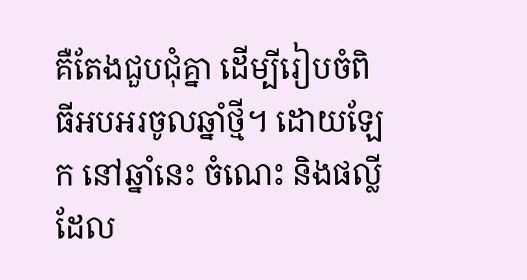គឺតែងជួបជុំគ្នា ដើម្បីរៀបចំពិធីអបអរចូលឆ្នាំថ្មី។ ដោយឡែក នៅឆ្នាំនេះ ចំណេះ និងផល្លី ដែល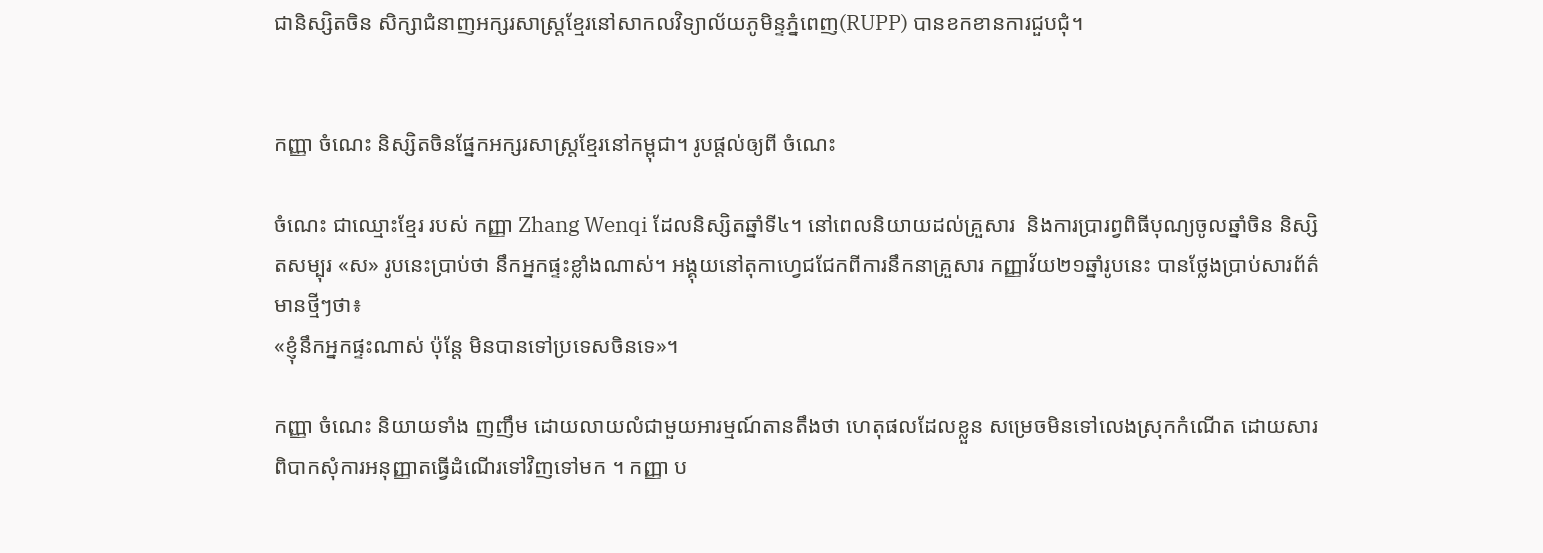ជានិស្សិតចិន សិក្សាជំនាញអក្សរសាស្រ្តខ្មែរនៅសាកលវិទ្យាល័យភូមិន្ទភ្នំពេញ(RUPP) បានខកខានការជួបជុំ។


កញ្ញា ចំណេះ និស្សិតចិនផ្នែកអក្សរសាស្រ្តខ្មែរនៅកម្ពុជា។ រូបផ្ដល់ឲ្យពី ចំណេះ

ចំណេះ ជាឈ្មោះខ្មែរ របស់ កញ្ញា Zhang Wenqi ដែលនិស្សិតឆ្នាំទី៤។ នៅពេលនិយាយដល់គ្រួសារ  និងការប្រារព្វពិធីបុណ្យចូលឆ្នាំចិន និស្សិតសម្បុរ «ស» រូបនេះប្រាប់ថា នឹកអ្នកផ្ទះខ្លាំងណាស់។ អង្គុយនៅតុកាហ្វេជជែកពីការនឹកនាគ្រួសារ កញ្ញាវ័យ២១ឆ្នាំរូបនេះ បានថ្លែងប្រាប់សារព័ត៌មានថ្មីៗថា៖
«ខ្ញុំនឹកអ្នកផ្ទះណាស់ ប៉ុន្តែ មិនបានទៅប្រទេសចិនទេ»។

កញ្ញា ចំណេះ និយាយទាំង ញញឹម ដោយលាយលំជាមួយអារម្មណ៍តានតឹងថា ហេតុផលដែលខ្លួន សម្រេចមិនទៅលេងស្រុកកំណើត ដោយសារពិបាកសុំការអនុញ្ញាតធ្វើដំណើរទៅវិញទៅមក ។ កញ្ញា ប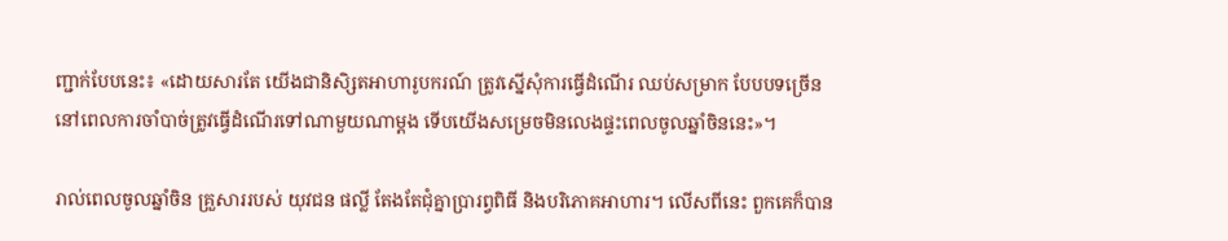ញ្ជាក់បែបនេះ៖ «ដោយសារតែ យើងជានិសិ្សតអាហារូបករណ៍ ត្រូវស្នើសុំការធ្វើដំណើរ ឈប់សម្រាក បែបបទច្រើន នៅពេលការចាំបាច់ត្រូវធ្វើដំណើរទៅណាមួយណាម្ដង ទើបយើងសម្រេចមិនលេងផ្ទះពេលចូលឆ្នាំចិននេះ»។

រាល់ពេលចូលឆ្នាំចិន គ្រួសាររបស់ យុវជន ផល្លី តែងតែជុំគ្នាប្រារព្វពិធី និងបរិភោគអាហារ។ លើសពីនេះ ពួកគេក៏បាន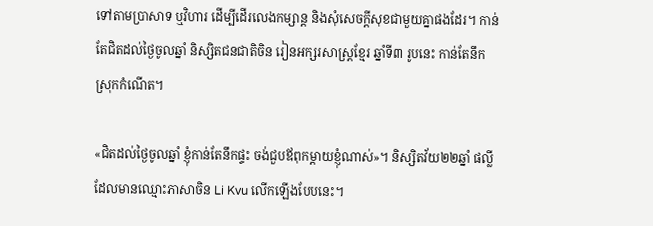ទៅតាមប្រាសាទ ឬវិហារ ដើម្បីដើរលេងកម្សាន្ត និងសុំសេចក្ដីសុខជាមួយគ្នាផងដែរ។ កាន់តែជិតដល់ថ្ងៃចូលឆ្នាំ និស្សិតជនជាតិចិន រៀនអក្សរសាស្ត្រខ្មែរ ឆ្នាំទី៣ រូបនេះ កាន់តែនឹកស្រុកកំណើត។

«ជិតដល់ថ្ងៃចូលឆ្នាំ ខ្ញុំកាន់តែនឹកផ្ទះ ចង់ជួបឪពុកម្ដាយខ្ញុំណាស់»។ និស្សិតវ័យ២២ឆ្នាំ ផល្លី ដែលមានឈ្មោះភាសាចិន Li Kvu លើកឡើងបែបនេះ។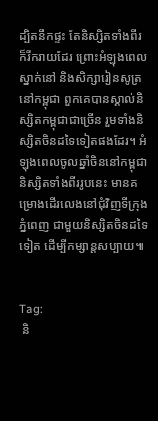ដ្បិតនឹកផ្ទះ តែនិស្សិតទាំងពីរ ក៏រីករាយដែរ ព្រោះអំឡុងពេលស្នាក់នៅ និងសិក្សារៀនសូត្រ នៅកម្ពុជា ពួកគេបានស្គាល់និស្សិតកម្ពុជាជាច្រើន រួមទាំងនិស្សិតចិនដទៃទៀតផងដែរ។ អំឡុងពេលចូលឆ្នាំចិននៅកម្ពុជា និស្សិតទាំងពីររូបនេះ មានគម្រោងដើរលេងនៅជុំវិញទីក្រុងភ្នំពេញ ជាមួយនិស្សិតចិនដទៃទៀត ដើម្បីកម្សាន្តសប្បាយ៕


Tag:
 និ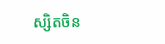ស្សិតចិន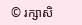© រក្សាសិ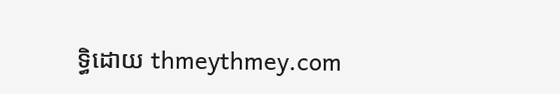ទ្ធិដោយ thmeythmey.com